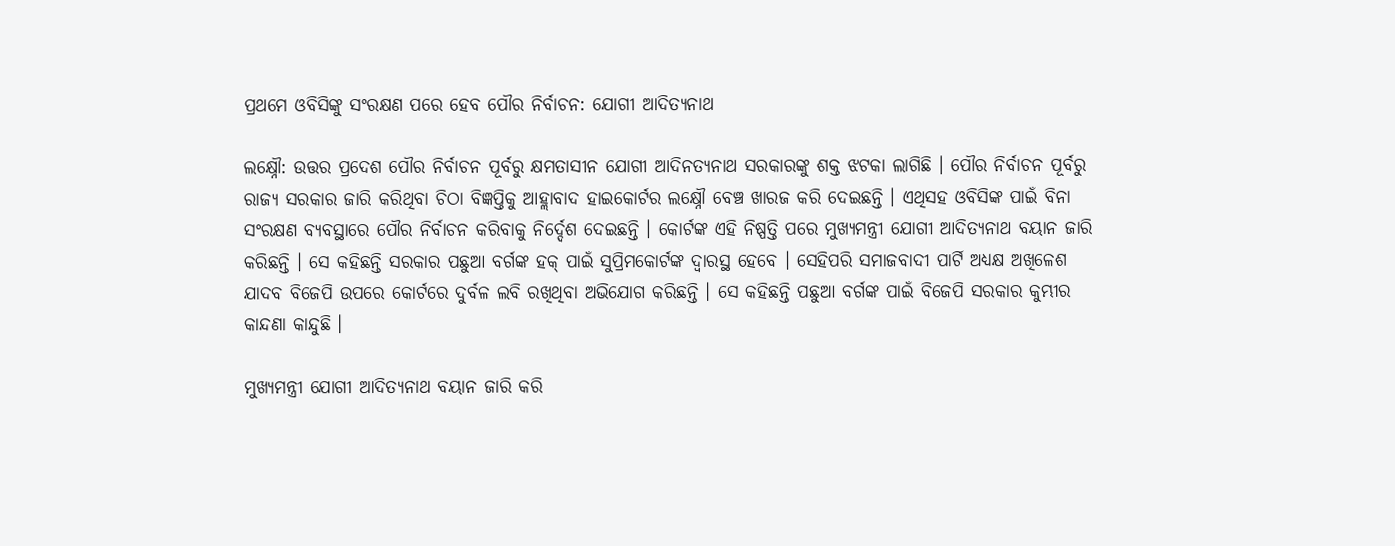ପ୍ରଥମେ ଓବିସିଙ୍କୁ ସଂରକ୍ଷଣ ପରେ ହେବ ପୌର ନିର୍ବାଚନ: ଯୋଗୀ ଆଦିତ୍ୟନାଥ

ଲକ୍ଷ୍ନୌ: ଉତ୍ତର ପ୍ରଦେଶ ପୌର ନିର୍ବାଚନ ପୂର୍ବରୁ କ୍ଷମତାସୀନ ଯୋଗୀ ଆଦିନତ୍ୟନାଥ ସରକାରଙ୍କୁ ଶକ୍ତ ଝଟକା ଲାଗିଛି । ପୌର ନିର୍ବାଚନ ପୂର୍ବରୁ ରାଜ୍ୟ ସରକାର ଜାରି କରିଥିବା ଚିଠା ବିଜ୍ଞପ୍ତିକୁ ଆହ୍ଲାବାଦ ହାଇକୋର୍ଟର ଲକ୍ଷ୍ନୌ ବେଞ୍ଚ ଖାରଜ କରି ଦେଇଛନ୍ତି । ଏଥିସହ ଓବିସିଙ୍କ ପାଇଁ ବିନା ସଂରକ୍ଷଣ ବ୍ୟବସ୍ଥାରେ ପୌର ନିର୍ବାଚନ କରିବାକୁ ନିର୍ଦ୍ଦେଶ ଦେଇଛନ୍ତି । କୋର୍ଟଙ୍କ ଏହି ନିଷ୍ପତ୍ତି ପରେ ମୁଖ୍ୟମନ୍ତ୍ରୀ ଯୋଗୀ ଆଦିତ୍ୟନାଥ ବୟାନ ଜାରି କରିଛନ୍ତି । ସେ କହିଛନ୍ତି ସରକାର ପଛୁଆ ବର୍ଗଙ୍କ ହକ୍ ପାଇଁ ସୁପ୍ରିମକୋର୍ଟଙ୍କ ଦ୍ୱାରସ୍ଥ ହେବେ । ସେହିପରି ସମାଜବାଦୀ ପାର୍ଟି ଅଧ୍ୟକ୍ଷ ଅଖିଳେଶ ଯାଦବ ବିଜେପି ଉପରେ କୋର୍ଟରେ ଦୁର୍ବଳ ଲବି ରଖିଥିବା ଅଭିଯୋଗ କରିଛନ୍ତି । ସେ କହିଛନ୍ତି ପଛୁଆ ବର୍ଗଙ୍କ ପାଇଁ ବିଜେପି ସରକାର କୁମ୍ଭୀର କାନ୍ଦଣା କାନ୍ଦୁଛି ।

ମୁଖ୍ୟମନ୍ତ୍ରୀ ଯୋଗୀ ଆଦିତ୍ୟନାଥ ବୟାନ ଜାରି କରି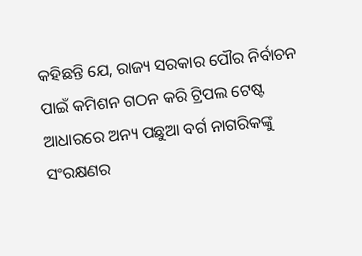କହିଛନ୍ତି ଯେ, ରାଜ୍ୟ ସରକାର ପୌର ନିର୍ବାଚନ ପାଇଁ କମିଶନ ଗଠନ କରି ଟ୍ରିପଲ ଟେଷ୍ଟ ଆଧାରରେ ଅନ୍ୟ ପଛୁଆ ବର୍ଗ ନାଗରିକଙ୍କୁ ସଂରକ୍ଷଣର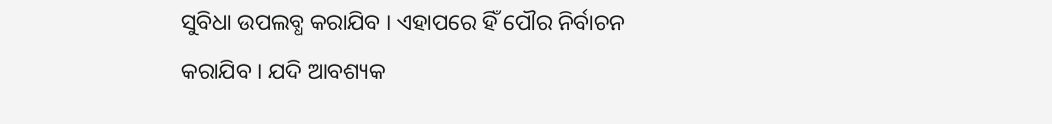ସୁବିଧା ଉପଲବ୍ଧ କରାଯିବ । ଏହାପରେ ହିଁ ପୌର ନିର୍ବାଚନ କରାଯିବ । ଯଦି ଆବଶ୍ୟକ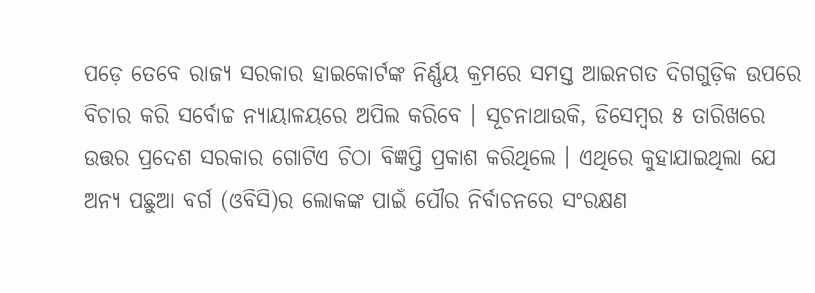ପଡ଼େ ତେବେ ରାଜ୍ୟ ସରକାର ହାଇକୋର୍ଟଙ୍କ ନିର୍ଣ୍ଣୟ କ୍ରମରେ ସମସ୍ତ ଆଇନଗତ ଦିଗଗୁଡ଼ିକ ଉପରେ ବିଚାର କରି ସର୍ବୋଚ୍ଚ ନ୍ୟାୟାଳୟରେ ଅପିଲ କରିବେ । ସୂଚନାଥାଉକି, ଡିସେମ୍ବର ୫ ତାରିଖରେ ଉତ୍ତର ପ୍ରଦେଶ ସରକାର ଗୋଟିଏ ଚିଠା ବିଜ୍ଞପ୍ତି ପ୍ରକାଶ କରିଥିଲେ । ଏଥିରେ କୁହାଯାଇଥିଲା ଯେ ଅନ୍ୟ ପଛୁଆ ବର୍ଗ (ଓବିସି)ର ଲୋକଙ୍କ ପାଇଁ ପୌର ନିର୍ବାଚନରେ ସଂରକ୍ଷଣ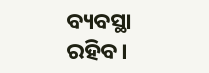ବ୍ୟବସ୍ଥା ରହିବ।